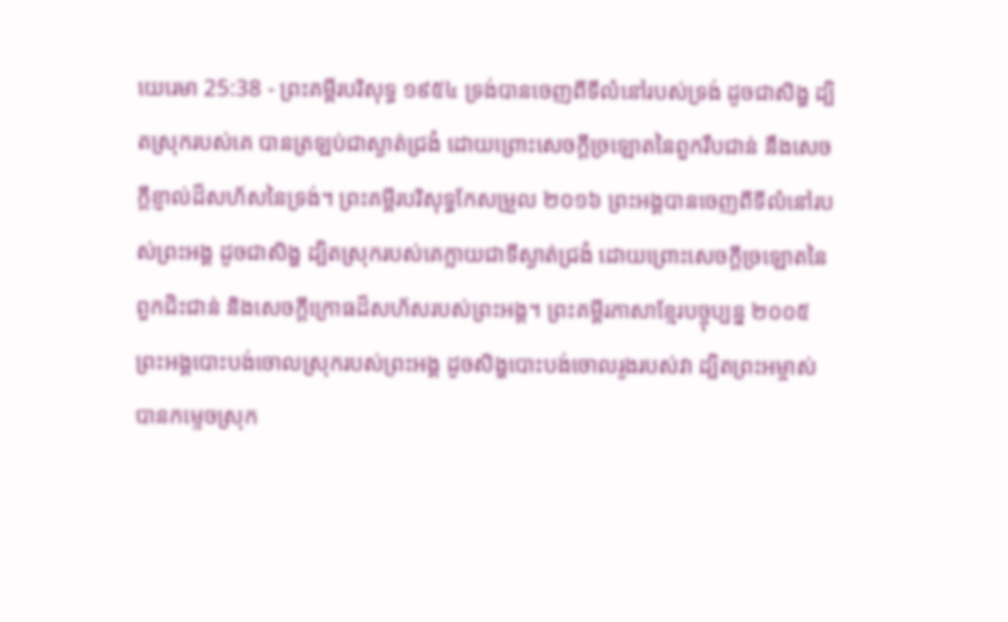យេរេមា 25:38 - ព្រះគម្ពីរបរិសុទ្ធ ១៩៥៤ ទ្រង់បានចេញពីទីលំនៅរបស់ទ្រង់ ដូចជាសិង្ហ ដ្បិតស្រុករបស់គេ បានត្រឡប់ជាស្ងាត់ជ្រងំ ដោយព្រោះសេចក្ដីច្រឡោតនៃពួករឹបជាន់ នឹងសេចក្ដីខ្ញាល់ដ៏សហ័សនៃទ្រង់។ ព្រះគម្ពីរបរិសុទ្ធកែសម្រួល ២០១៦ ព្រះអង្គបានចេញពីទីលំនៅរបស់ព្រះអង្គ ដូចជាសិង្ហ ដ្បិតស្រុករបស់គេក្លាយជាទីស្ងាត់ជ្រងំ ដោយព្រោះសេចក្ដីច្រឡោតនៃពួកជិះជាន់ និងសេចក្ដីក្រោធដ៏សហ័សរបស់ព្រះអង្គ។ ព្រះគម្ពីរភាសាខ្មែរបច្ចុប្បន្ន ២០០៥ ព្រះអង្គបោះបង់ចោលស្រុករបស់ព្រះអង្គ ដូចសិង្ហបោះបង់ចោលរូងរបស់វា ដ្បិតព្រះអម្ចាស់បានកម្ទេចស្រុក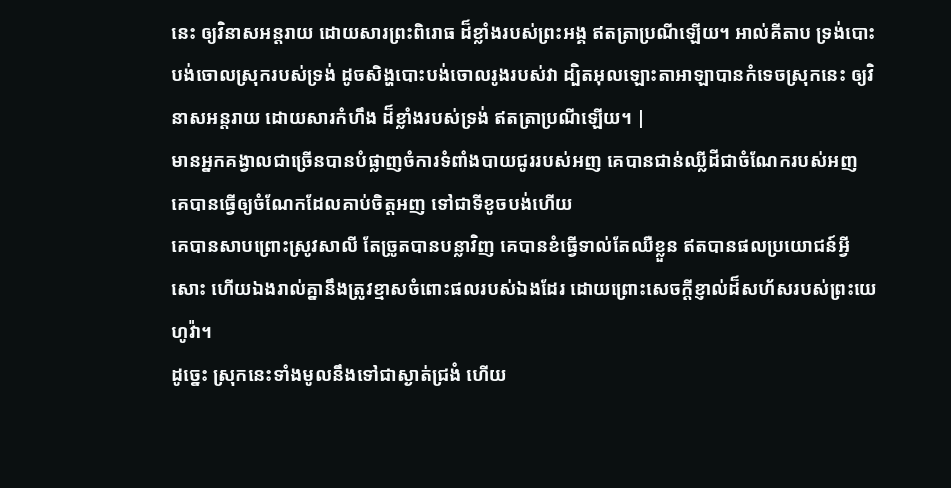នេះ ឲ្យវិនាសអន្តរាយ ដោយសារព្រះពិរោធ ដ៏ខ្លាំងរបស់ព្រះអង្គ ឥតត្រាប្រណីឡើយ។ អាល់គីតាប ទ្រង់បោះបង់ចោលស្រុករបស់ទ្រង់ ដូចសិង្ហបោះបង់ចោលរូងរបស់វា ដ្បិតអុលឡោះតាអាឡាបានកំទេចស្រុកនេះ ឲ្យវិនាសអន្តរាយ ដោយសារកំហឹង ដ៏ខ្លាំងរបស់ទ្រង់ ឥតត្រាប្រណីឡើយ។ |
មានអ្នកគង្វាលជាច្រើនបានបំផ្លាញចំការទំពាំងបាយជូររបស់អញ គេបានជាន់ឈ្លីដីជាចំណែករបស់អញ គេបានធ្វើឲ្យចំណែកដែលគាប់ចិត្តអញ ទៅជាទីខូចបង់ហើយ
គេបានសាបព្រោះស្រូវសាលី តែច្រូតបានបន្លាវិញ គេបានខំធ្វើទាល់តែឈឺខ្លួន ឥតបានផលប្រយោជន៍អ្វីសោះ ហើយឯងរាល់គ្នានឹងត្រូវខ្មាសចំពោះផលរបស់ឯងដែរ ដោយព្រោះសេចក្ដីខ្ញាល់ដ៏សហ័សរបស់ព្រះយេហូវ៉ា។
ដូច្នេះ ស្រុកនេះទាំងមូលនឹងទៅជាស្ងាត់ជ្រងំ ហើយ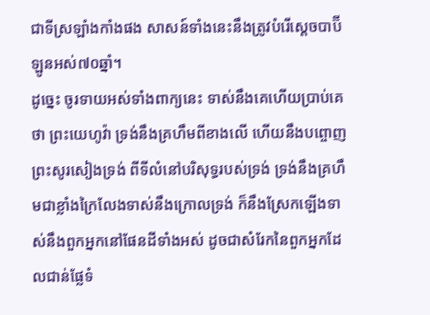ជាទីស្រឡាំងកាំងផង សាសន៍ទាំងនេះនឹងត្រូវបំរើស្តេចបាប៊ីឡូនអស់៧០ឆ្នាំ។
ដូច្នេះ ចូរទាយអស់ទាំងពាក្យនេះ ទាស់នឹងគេហើយប្រាប់គេថា ព្រះយេហូវ៉ា ទ្រង់នឹងគ្រហឹមពីខាងលើ ហើយនឹងបព្ចោញព្រះសូរសៀងទ្រង់ ពីទីលំនៅបរិសុទ្ធរបស់ទ្រង់ ទ្រង់នឹងគ្រហឹមជាខ្លាំងក្រៃលែងទាស់នឹងក្រោលទ្រង់ ក៏នឹងស្រែកឡើងទាស់នឹងពួកអ្នកនៅផែនដីទាំងអស់ ដូចជាសំរែកនៃពួកអ្នកដែលជាន់ផ្លែទំ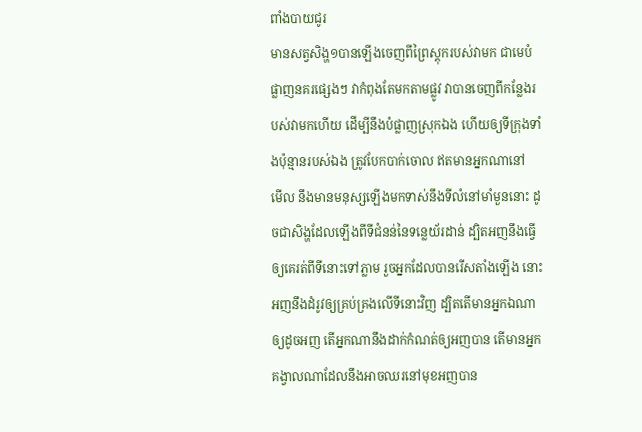ពាំងបាយជូរ
មានសត្វសិង្ហ១បានឡើងចេញពីព្រៃស្តុករបស់វាមក ជាមេបំផ្លាញនគរផ្សេងៗ វាកំពុងតែមកតាមផ្លូវ វាបានចេញពីកន្លែងរបស់វាមកហើយ ដើម្បីនឹងបំផ្លាញស្រុកឯង ហើយឲ្យទីក្រុងទាំងប៉ុន្មានរបស់ឯង ត្រូវបែកបាក់ចោល ឥតមានអ្នកណានៅ
មើល នឹងមានមនុស្សឡើងមកទាស់នឹងទីលំនៅមាំមួននោះ ដូចជាសិង្ហដែលឡើងពីទីជំនន់នៃទន្លេយ័រដាន់ ដ្បិតអញនឹងធ្វើឲ្យគេរត់ពីទីនោះទៅភ្លាម រួចអ្នកដែលបានរើសតាំងឡើង នោះអញនឹងដំរូវឲ្យគ្រប់គ្រងលើទីនោះវិញ ដ្បិតតើមានអ្នកឯណាឲ្យដូចអញ តើអ្នកណានឹងដាក់កំណត់ឲ្យអញបាន តើមានអ្នកគង្វាលណាដែលនឹងអាចឈរនៅមុខអញបាន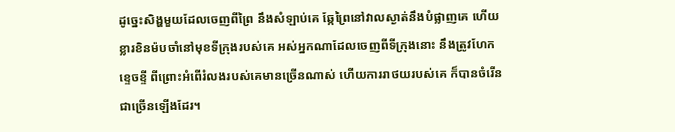ដូច្នេះសិង្ហមួយដែលចេញពីព្រៃ នឹងសំឡាប់គេ ឆ្កែព្រៃនៅវាលស្ងាត់នឹងបំផ្លាញគេ ហើយខ្លារខិនម៉បចាំនៅមុខទីក្រុងរបស់គេ អស់អ្នកណាដែលចេញពីទីក្រុងនោះ នឹងត្រូវហែកខ្ទេចខ្ទី ពីព្រោះអំពើរំលងរបស់គេមានច្រើនណាស់ ហើយការរាថយរបស់គេ ក៏បានចំរើនជាច្រើនឡើងដែរ។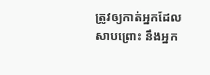ត្រូវឲ្យកាត់អ្នកដែលសាបព្រោះ នឹងអ្នក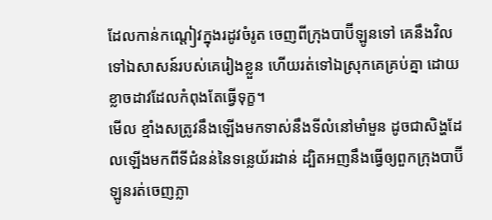ដែលកាន់កណ្តៀវក្នុងរដូវចំរូត ចេញពីក្រុងបាប៊ីឡូនទៅ គេនឹងវិលទៅឯសាសន៍របស់គេរៀងខ្លួន ហើយរត់ទៅឯស្រុកគេគ្រប់គ្នា ដោយខ្លាចដាវដែលកំពុងតែធ្វើទុក្ខ។
មើល ខ្មាំងសត្រូវនឹងឡើងមកទាស់នឹងទីលំនៅមាំមួន ដូចជាសិង្ហដែលឡើងមកពីទីជំនន់នៃទន្លេយ័រដាន់ ដ្បិតអញនឹងធ្វើឲ្យពួកក្រុងបាប៊ីឡូនរត់ចេញភ្លា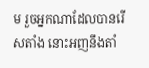ម រួចអ្នកណាដែលបានរើសតាំង នោះអញនឹងតាំ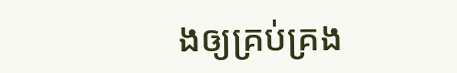ងឲ្យគ្រប់គ្រង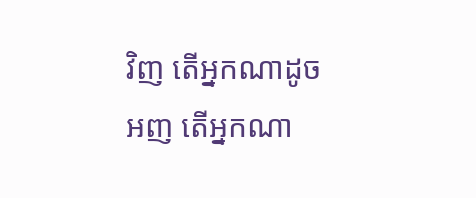វិញ តើអ្នកណាដូចអញ តើអ្នកណា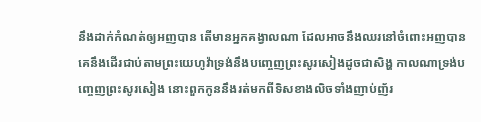នឹងដាក់កំណត់ឲ្យអញបាន តើមានអ្នកគង្វាលណា ដែលអាចនឹងឈរនៅចំពោះអញបាន
គេនឹងដើរជាប់តាមព្រះយេហូវ៉ាទ្រង់នឹងបញ្ចេញព្រះសូរសៀងដូចជាសិង្ហ កាលណាទ្រង់បញ្ចេញព្រះសូរសៀង នោះពួកកូននឹងរត់មកពីទិសខាងលិចទាំងញាប់ញ័រ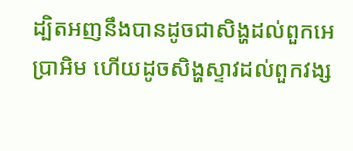ដ្បិតអញនឹងបានដូចជាសិង្ហដល់ពួកអេប្រាអិម ហើយដូចសិង្ហស្ទាវដល់ពួកវង្ស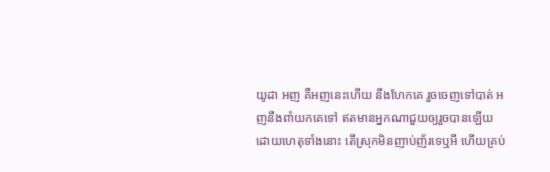យូដា អញ គឺអញនេះហើយ នឹងហែកគេ រួចចេញទៅបាត់ អញនឹងពាំយកគេទៅ ឥតមានអ្នកណាជួយឲ្យរួចបានឡើយ
ដោយហេតុទាំងនោះ តើស្រុកមិនញាប់ញ័រទេឬអី ហើយគ្រប់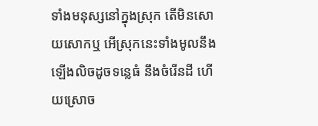ទាំងមនុស្សនៅក្នុងស្រុក តើមិនសោយសោកឬ អើស្រុកនេះទាំងមូលនឹងឡើងលិចដូចទន្លេធំ នឹងចំរើនដី ហើយស្រោច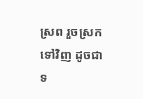ស្រព រួចស្រកទៅវិញ ដូចជាទ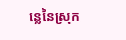ន្លេនៃស្រុក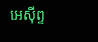អេស៊ីព្ទ